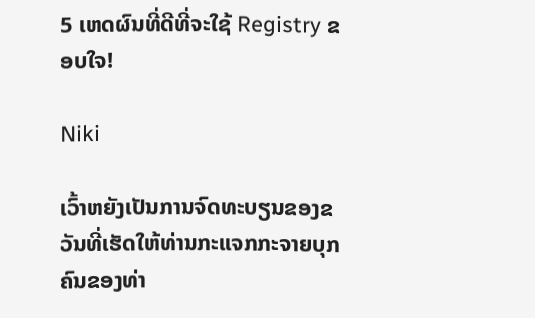5 ເຫດຜົນທີ່ດີທີ່ຈະໃຊ້ Registry ຂອບໃຈ!

Niki

ເວົ້າຫຍັງເປັນການຈົດທະບຽນຂອງຂວັນທີ່ເຮັດໃຫ້ທ່ານກະແຈກກະຈາຍບຸກຄົນຂອງທ່າ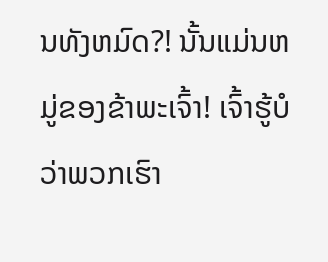ນທັງຫມົດ?! ນັ້ນແມ່ນຫມູ່ຂອງຂ້າພະເຈົ້າ! ເຈົ້າຮູ້ບໍວ່າພວກເຮົາ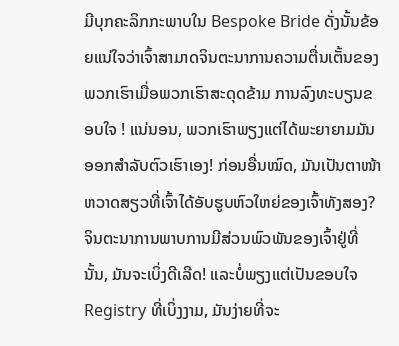ມີບຸກຄະລິກກະພາບໃນ Bespoke Bride ດັ່ງນັ້ນຂ້ອຍແນ່ໃຈວ່າເຈົ້າສາມາດຈິນຕະນາການຄວາມຕື່ນເຕັ້ນຂອງພວກເຮົາເມື່ອພວກເຮົາສະດຸດຂ້າມ ການລົງທະບຽນຂອບໃຈ ! ແນ່ນອນ, ພວກເຮົາພຽງແຕ່ໄດ້ພະຍາຍາມມັນອອກສໍາລັບຕົວເຮົາເອງ! ກ່ອນອື່ນໝົດ, ມັນເປັນຕາໜ້າຫວາດສຽວທີ່ເຈົ້າໄດ້ອັບຮູບຫົວໃຫຍ່ຂອງເຈົ້າທັງສອງ? ຈິນຕະນາການພາບການມີສ່ວນພົວພັນຂອງເຈົ້າຢູ່ທີ່ນັ້ນ, ມັນຈະເບິ່ງດີເລີດ! ແລະບໍ່ພຽງແຕ່ເປັນຂອບໃຈ Registry ທີ່ເບິ່ງງາມ, ມັນງ່າຍທີ່ຈະ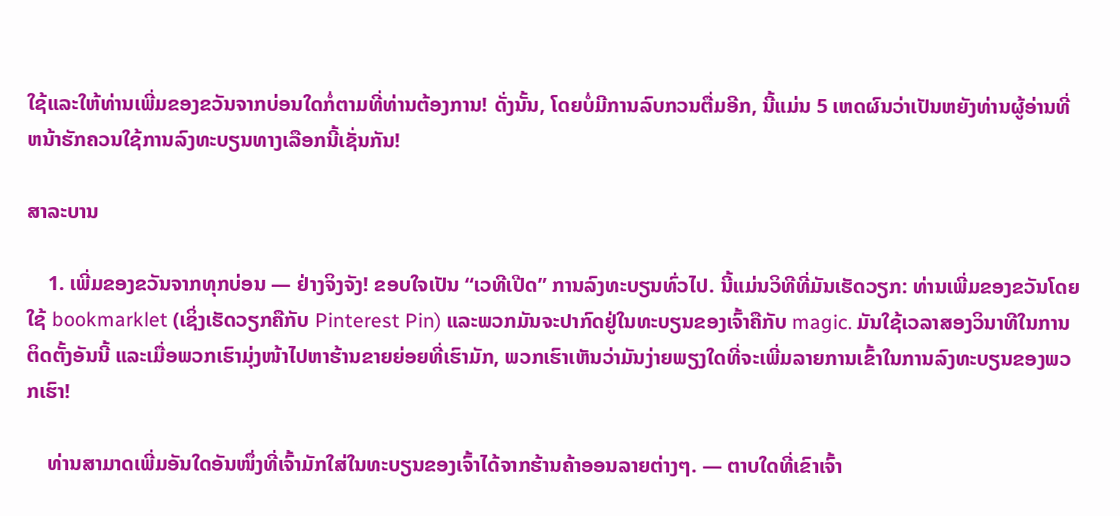ໃຊ້ແລະໃຫ້ທ່ານເພີ່ມຂອງຂວັນຈາກບ່ອນໃດກໍ່ຕາມທີ່ທ່ານຕ້ອງການ! ດັ່ງນັ້ນ, ໂດຍບໍ່ມີການລົບກວນຕື່ມອີກ, ນີ້ແມ່ນ 5 ເຫດຜົນວ່າເປັນຫຍັງທ່ານຜູ້ອ່ານທີ່ຫນ້າຮັກຄວນໃຊ້ການລົງທະບຽນທາງເລືອກນີ້ເຊັ່ນກັນ!

ສາລະບານ

    1. ເພີ່ມຂອງຂວັນຈາກທຸກບ່ອນ — ຢ່າງຈິງຈັງ! ຂອບໃຈເປັນ “ເວທີເປີດ” ການລົງທະບຽນທົ່ວໄປ. ນີ້ແມ່ນວິທີທີ່ມັນເຮັດວຽກ: ທ່ານເພີ່ມຂອງຂວັນໂດຍໃຊ້ bookmarklet (ເຊິ່ງເຮັດວຽກຄືກັບ Pinterest Pin) ແລະພວກມັນຈະປາກົດຢູ່ໃນທະບຽນຂອງເຈົ້າຄືກັບ magic. ມັນໃຊ້ເວລາສອງວິນາທີໃນການຕິດຕັ້ງອັນນີ້ ແລະເມື່ອພວກເຮົາມຸ່ງໜ້າໄປຫາຮ້ານຂາຍຍ່ອຍທີ່ເຮົາມັກ, ພວກເຮົາເຫັນວ່າມັນງ່າຍພຽງໃດທີ່ຈະເພີ່ມລາຍການເຂົ້າໃນການລົງທະບຽນຂອງພວກເຮົາ!

    ທ່ານສາມາດເພີ່ມອັນໃດອັນໜຶ່ງທີ່ເຈົ້າມັກໃສ່ໃນທະບຽນຂອງເຈົ້າໄດ້ຈາກຮ້ານຄ້າອອນລາຍຕ່າງໆ. — ຕາບໃດທີ່ເຂົາເຈົ້າ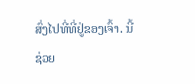ສົ່ງໄປທີ່ທີ່ຢູ່ຂອງເຈົ້າ. ນີ້ຊ່ວຍ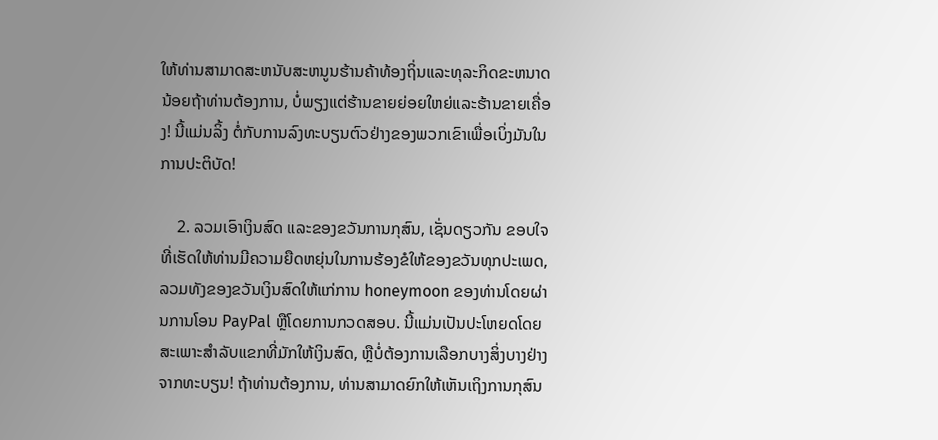ໃຫ້ທ່ານສາມາດສະຫນັບສະຫນູນຮ້ານຄ້າທ້ອງຖິ່ນແລະທຸລະກິດຂະຫນາດນ້ອຍຖ້າທ່ານຕ້ອງການ, ບໍ່ພຽງແຕ່ຮ້ານຂາຍຍ່ອຍໃຫຍ່ແລະຮ້ານຂາຍເຄື່ອງ! ນີ້ແມ່ນລິ້ງ ຕໍ່ກັບການລົງທະບຽນຕົວຢ່າງຂອງພວກເຂົາເພື່ອເບິ່ງມັນໃນການປະຕິບັດ!

    2. ລວມເອົາເງິນສົດ ແລະຂອງຂວັນການກຸສົນ, ເຊັ່ນດຽວກັນ ຂອບໃຈທີ່ເຮັດໃຫ້ທ່ານມີຄວາມຍືດຫຍຸ່ນໃນການຮ້ອງຂໍໃຫ້ຂອງຂວັນທຸກປະເພດ, ລວມທັງຂອງຂວັນເງິນສົດໃຫ້ແກ່ການ honeymoon ຂອງທ່ານໂດຍຜ່ານການໂອນ PayPal ຫຼືໂດຍການກວດສອບ. ນີ້ແມ່ນເປັນປະໂຫຍດໂດຍສະເພາະສໍາລັບແຂກທີ່ມັກໃຫ້ເງິນສົດ, ຫຼືບໍ່ຕ້ອງການເລືອກບາງສິ່ງບາງຢ່າງຈາກທະບຽນ! ຖ້າທ່ານຕ້ອງການ, ທ່ານສາມາດຍົກໃຫ້ເຫັນເຖິງການກຸສົນ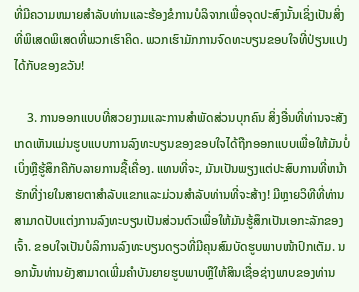ທີ່ມີຄວາມຫມາຍສໍາລັບທ່ານແລະຮ້ອງຂໍການບໍລິຈາກເພື່ອຈຸດປະສົງນັ້ນເຊິ່ງເປັນສິ່ງທີ່ພິເສດພິເສດທີ່ພວກເຮົາຄິດ. ພວກເຮົາມັກການຈົດທະບຽນຂອບໃຈທີ່ປ່ຽນແປງໄດ້ກັບຂອງຂວັນ!

    3. ການອອກແບບທີ່ສວຍງາມແລະການສໍາພັດສ່ວນບຸກຄົນ ສິ່ງອື່ນທີ່ທ່ານຈະສັງເກດເຫັນແມ່ນຮູບແບບການລົງທະບຽນຂອງຂອບໃຈໄດ້ຖືກອອກແບບເພື່ອໃຫ້ມັນບໍ່ເບິ່ງຫຼືຮູ້ສຶກຄືກັບລາຍການຊື້ເຄື່ອງ. ແທນທີ່ຈະ, ມັນເປັນພຽງແຕ່ປະສົບການທີ່ຫນ້າຮັກທີ່ງ່າຍໃນສາຍຕາສໍາລັບແຂກແລະມ່ວນສໍາລັບທ່ານທີ່ຈະສ້າງ! ມີຫຼາຍວິທີທີ່ທ່ານສາມາດປັບແຕ່ງການລົງທະບຽນເປັນສ່ວນຕົວເພື່ອໃຫ້ມັນຮູ້ສຶກເປັນເອກະລັກຂອງເຈົ້າ. ຂອບໃຈເປັນບໍລິການລົງທະບຽນດຽວທີ່ມີຄຸນສົມບັດຮູບພາບໜ້າປົກເຕັມ. ນອກນັ້ນທ່ານຍັງສາມາດເພີ່ມຄໍາບັນຍາຍຮູບພາບຫຼືໃຫ້ສິນເຊື່ອຊ່າງພາບຂອງທ່ານ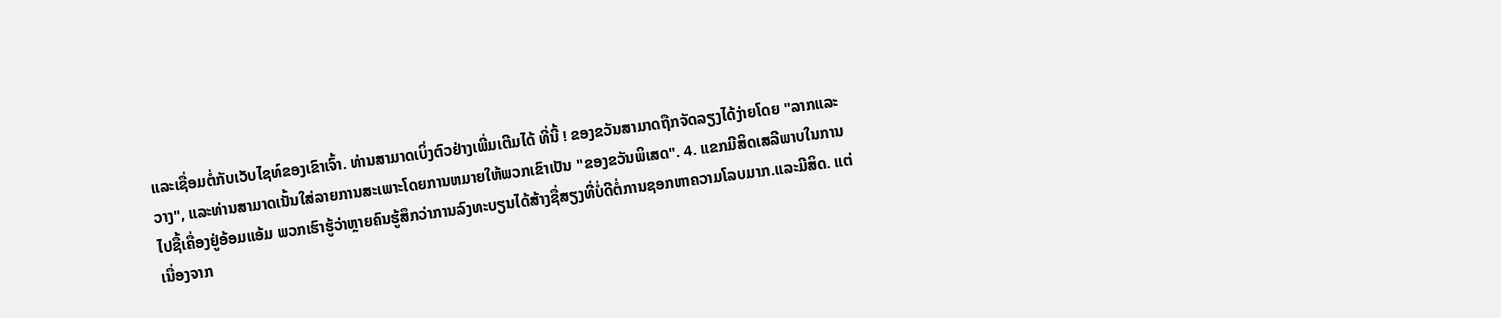ແລະເຊື່ອມຕໍ່ກັບເວັບໄຊທ໌ຂອງເຂົາເຈົ້າ. ທ່ານສາມາດເບິ່ງຕົວຢ່າງເພີ່ມເຕີມໄດ້ ທີ່ນີ້ ! ຂອງຂວັນສາມາດຖືກຈັດລຽງໄດ້ງ່າຍໂດຍ "ລາກແລະວາງ", ແລະທ່ານສາມາດເນັ້ນໃສ່ລາຍການສະເພາະໂດຍການຫມາຍໃຫ້ພວກເຂົາເປັນ "ຂອງຂວັນພິເສດ". 4. ແຂກມີສິດເສລີພາບໃນການໄປຊື້ເຄື່ອງຢູ່ອ້ອມແອ້ມ ພວກເຮົາຮູ້ວ່າຫຼາຍຄົນຮູ້ສຶກວ່າການລົງທະບຽນໄດ້ສ້າງຊື່ສຽງທີ່ບໍ່ດີຕໍ່ການຊອກຫາຄວາມໂລບມາກ.ແລະມີສິດ. ແຕ່ເນື່ອງຈາກ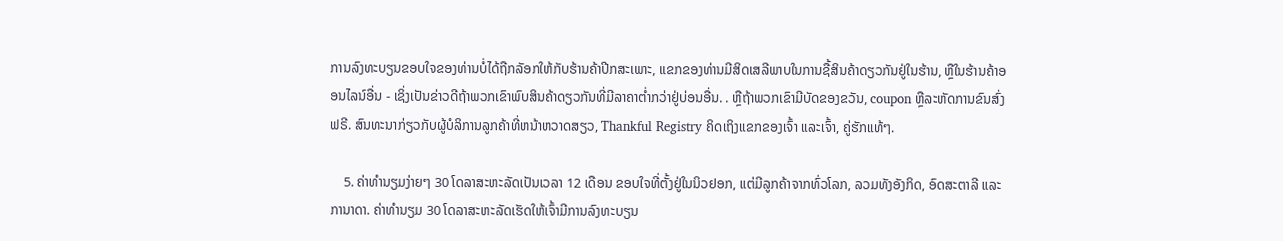ການລົງທະບຽນຂອບໃຈຂອງທ່ານບໍ່ໄດ້ຖືກລັອກໃຫ້ກັບຮ້ານຄ້າປີກສະເພາະ, ແຂກຂອງທ່ານມີສິດເສລີພາບໃນການຊື້ສິນຄ້າດຽວກັນຢູ່ໃນຮ້ານ, ຫຼືໃນຮ້ານຄ້າອອນໄລນ໌ອື່ນ - ເຊິ່ງເປັນຂ່າວດີຖ້າພວກເຂົາພົບສິນຄ້າດຽວກັນທີ່ມີລາຄາຕໍ່າກວ່າຢູ່ບ່ອນອື່ນ. . ຫຼືຖ້າພວກເຂົາມີບັດຂອງຂວັນ, coupon ຫຼືລະຫັດການຂົນສົ່ງຟຣີ. ສົນທະນາກ່ຽວກັບຜູ້ບໍລິການລູກຄ້າທີ່ຫນ້າຫວາດສຽວ, Thankful Registry ຄິດເຖິງແຂກຂອງເຈົ້າ ແລະເຈົ້າ, ຄູ່ຮັກແທ້ໆ.

    5. ຄ່າທຳນຽມງ່າຍໆ 30 ໂດລາສະຫະລັດເປັນເວລາ 12 ເດືອນ ຂອບໃຈທີ່ຕັ້ງຢູ່ໃນນິວຢອກ, ແຕ່ມີລູກຄ້າຈາກທົ່ວໂລກ, ລວມທັງອັງກິດ, ອົດສະຕາລີ ແລະການາດາ. ຄ່າທຳນຽມ 30 ໂດລາສະຫະລັດເຮັດໃຫ້ເຈົ້າມີການລົງທະບຽນ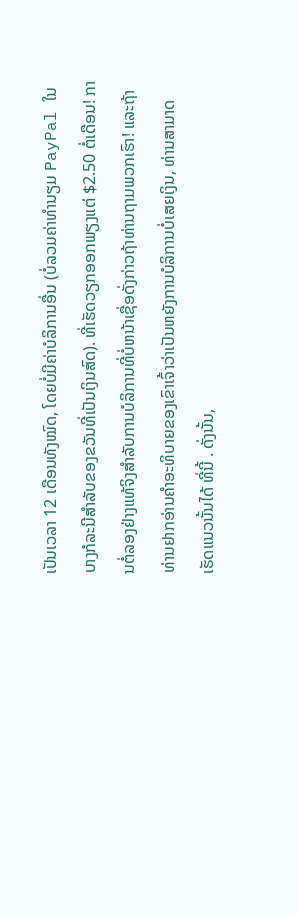ເປັນເວລາ 12 ເດືອນທັງໝົດ, ໂດຍບໍ່ມີຄ່າບໍລິການອື່ນ (ບໍ່ລວມຄ່າທຳນຽມ PayPal ໃນບາງກໍລະນີສຳລັບຂອງຂວັນທີ່ເປັນເງິນສົດ). ທີ່ເຮັດວຽກອອກພຽງແຕ່ $2.50 ຕໍ່ເດືອນ! ການຕໍ່ລອງຢ່າງແທ້ຈິງສໍາລັບການບໍລິການທີ່ບໍ່ຫນ້າເຊື່ອດັ່ງກ່າວຖ້າທ່ານຖາມພວກເຮົາ! ແລະຖ້າທ່ານຢາກອ່ານຄຳອະທິບາຍຂອງເຂົາເຈົ້າວ່າເປັນຫຍັງການບໍລິການບໍ່ເສຍເງິນ, ທ່ານສາມາດເຮັດແນວນັ້ນໄດ້ ທີ່ນີ້ . ດັ່ງນັ້ນ,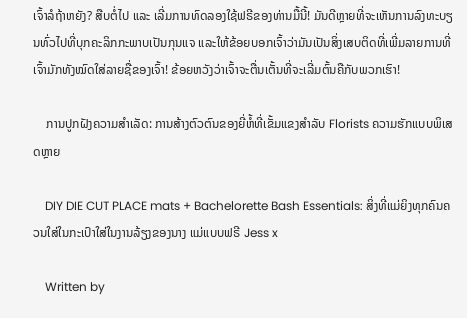ເຈົ້າລໍຖ້າຫຍັງ? ສືບຕໍ່ໄປ ແລະ ເລີ່ມການທົດລອງໃຊ້ຟຣີຂອງທ່ານມື້ນີ້! ມັນດີຫຼາຍທີ່ຈະເຫັນການລົງທະບຽນທົ່ວໄປທີ່ບຸກຄະລິກກະພາບເປັນກຸນແຈ ແລະໃຫ້ຂ້ອຍບອກເຈົ້າວ່າມັນເປັນສິ່ງເສບຕິດທີ່ເພີ່ມລາຍການທີ່ເຈົ້າມັກທັງໝົດໃສ່ລາຍຊື່ຂອງເຈົ້າ! ຂ້ອຍຫວັງວ່າເຈົ້າຈະຕື່ນເຕັ້ນທີ່ຈະເລີ່ມຕົ້ນຄືກັບພວກເຮົາ!

    ການປູກຝັງຄວາມສໍາເລັດ: ການສ້າງຕົວຕົນຂອງຍີ່ຫໍ້ທີ່ເຂັ້ມແຂງສໍາລັບ Florists ຄວາມຮັກແບບພິເສດຫຼາຍ

    DIY DIE CUT PLACE mats + Bachelorette Bash Essentials: ສິ່ງທີ່ແມ່ຍິງທຸກຄົນຄວນໃສ່ໃນກະເປົາໃສ່ໃນງານລ້ຽງຂອງນາງ ແມ່ແບບຟຣີ Jess x

    Written by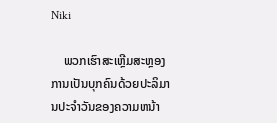Niki

    ພວກເຮົາສະເຫຼີມສະຫຼອງການເປັນບຸກຄົນດ້ວຍປະລິມານປະຈໍາວັນຂອງຄວາມຫນ້າ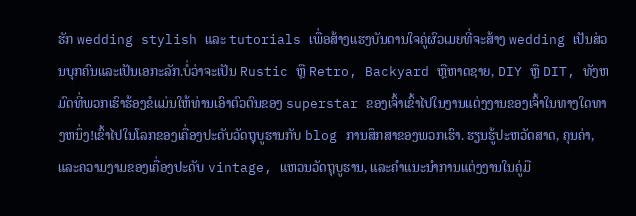ຮັກ wedding stylish ແລະ tutorials ເພື່ອສ້າງແຮງບັນດານໃຈຄູ່ຜົວເມຍທີ່ຈະສ້າງ wedding ເປັນສ່ວນບຸກຄົນແລະເປັນເອກະລັກ.ບໍ່ວ່າຈະເປັນ Rustic ຫຼື Retro, Backyard ຫຼືຫາດຊາຍ, DIY ຫຼື DIT, ທັງຫມົດທີ່ພວກເຮົາຮ້ອງຂໍແມ່ນໃຫ້ທ່ານເອົາຕົວຕົນຂອງ superstar ຂອງເຈົ້າເຂົ້າໄປໃນງານແຕ່ງງານຂອງເຈົ້າໃນທາງໃດທາງຫນຶ່ງ!ເຂົ້າໄປໃນໂລກຂອງເຄື່ອງປະດັບວັດຖຸບູຮານກັບ blog ການສຶກສາຂອງພວກເຮົາ. ຮຽນຮູ້ປະຫວັດສາດ, ຄຸນຄ່າ, ແລະຄວາມງາມຂອງເຄື່ອງປະດັບ vintage, ແຫວນວັດຖຸບູຮານ, ແລະຄໍາແນະນໍາການແຕ່ງງານໃນຄູ່ມື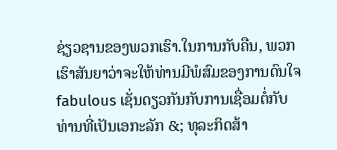ຊ່ຽວຊານຂອງພວກເຮົາ.ໃນການກັບຄືນ, ພວກເຮົາສັນຍາວ່າຈະໃຫ້ທ່ານມີພໍສົມຂອງການດົນໃຈ fabulous ເຊັ່ນດຽວກັນກັບການເຊື່ອມຕໍ່ກັບທ່ານທີ່ເປັນເອກະລັກ &; ທຸລະກິດສ້າ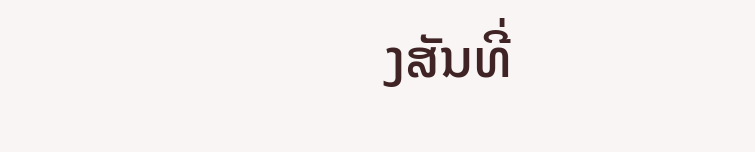ງສັນທີ່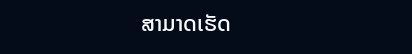ສາມາດເຮັດ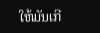ໃຫ້ມັນເກີ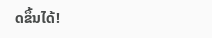ດຂຶ້ນໄດ້!